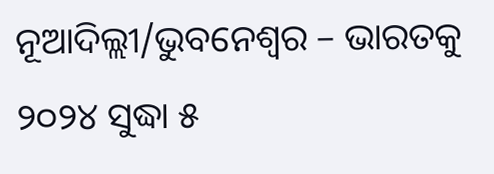ନୂଆଦିଲ୍ଲୀ/ଭୁବନେଶ୍ୱର – ଭାରତକୁ ୨୦୨୪ ସୁଦ୍ଧା ୫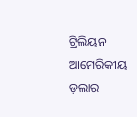ଟ୍ରିଲିୟନ ଆମେରିକୀୟ ଡ଼ଲାର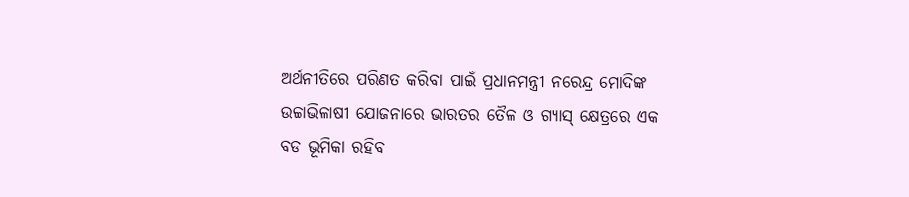ଅର୍ଥନୀତିରେ ପରିଣତ କରିବା ପାଇଁ ପ୍ରଧାନମନ୍ତ୍ରୀ ନରେନ୍ଦ୍ର ମୋଦିଙ୍କ ଉଚ୍ଚାଭିଳାଷୀ ଯୋଜନାରେ ଭାରତର ତୈଳ ଓ ଗ୍ୟାସ୍ କ୍ଷେତ୍ରରେ ଏକ ବଡ ଭୂମିକା ରହିବ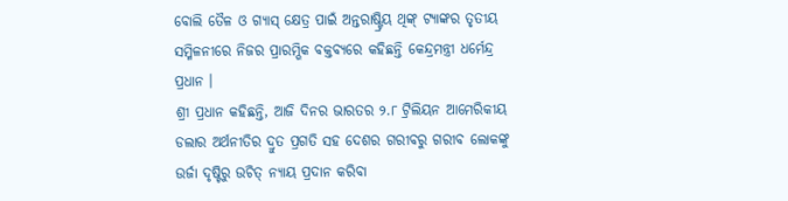ବୋଲି ତୈଳ ଓ ଗ୍ୟାସ୍ କ୍ଷେତ୍ର ପାଇଁ ଅନ୍ତରାଷ୍ଟ୍ରିୟ ଥିଙ୍କ୍ ଟ୍ୟାଙ୍କର ତୃତୀୟ ସମ୍ମିଳନୀରେ ନିଜର ପ୍ରାରମ୍ଭିକ ବକ୍ତବ୍ୟରେ କହିଛନ୍ତି କେନ୍ଦ୍ରମନ୍ତ୍ରୀ ଧର୍ମେନ୍ଦ୍ର ପ୍ରଧାନ ।
ଶ୍ରୀ ପ୍ରଧାନ କହିଛନ୍ତି, ଆଜି ଦିନର ଭାରତର ୨.୮ ଟ୍ରିଲିୟନ ଆମେରିକୀୟ ଡଲାର ଅର୍ଥନୀତିର ଦ୍ରୁତ ପ୍ରଗତି ସହ ଦେଶର ଗରୀବରୁ ଗରୀବ ଲୋକଙ୍କୁ ଉର୍ଜା ଦୃଷ୍ଟିରୁ ଉଚିତ୍ ନ୍ୟାୟ ପ୍ରଦାନ କରିବା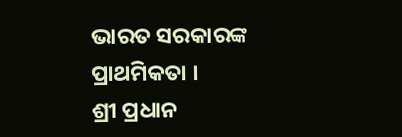ଭାରତ ସରକାରଙ୍କ ପ୍ରାଥମିକତା ।
ଶ୍ରୀ ପ୍ରଧାନ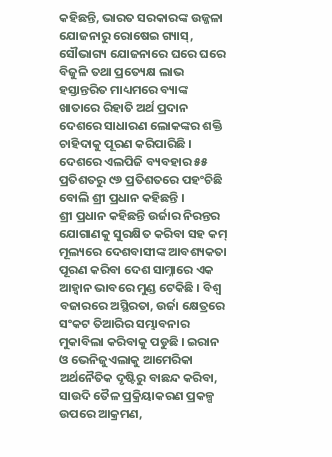କହିଛନ୍ତି, ଭାରତ ସରକାରଙ୍କ ଉଜ୍ଜଳା ଯୋଜନାରୁ ରୋଷେଇ ଗ୍ୟାସ୍, ସୌଭାଗ୍ୟ ଯୋଜନାରେ ଘରେ ଘରେ ବିଜୁଳି ତଥା ପ୍ରତ୍ୟେକ୍ଷ ଲାଭ ହସ୍ତାନ୍ତରିତ ମାଧ୍ୟମରେ ବ୍ୟାଙ୍କ ଖାତାରେ ରିହାତି ଅର୍ଥ ପ୍ରଦାନ ଦେଶରେ ସାଧାରଣ ଲୋକଙ୍କର ଶକ୍ତି ଚାହିଦାକୁ ପୂରଣ କରିପାରିଛି । ଦେଶରେ ଏଲପିଜି ବ୍ୟବହାର ୫୫ ପ୍ରତିଶତରୁ ୯୬ ପ୍ରତିଶତରେ ପହଂଚିଛି ବୋଲି ଶ୍ରୀ ପ୍ରଧାନ କହିଛନ୍ତି ।
ଶ୍ରୀ ପ୍ରଧାନ କହିଛନ୍ତି ଉର୍ଜାର ନିରନ୍ତର ଯୋଗାଣକୁ ସୁରକ୍ଷିତ କରିବା ସହ କମ୍ ମୂଲ୍ୟରେ ଦେଶବାସୀଙ୍କ ଆବଶ୍ୟକତା ପୂରଣ କରିବା ଦେଶ ସାମ୍ନାରେ ଏକ ଆହ୍ୱାନ ଭାବରେ ମୁଣ୍ଡ ଟେକିଛି । ବିଶ୍ୱ ବଜାରରେ ଅସ୍ଥିରତା, ଉର୍ଜା କ୍ଷେତ୍ରରେ ସଂକଟ ତିଆରିର ସମ୍ଭାବନାର ମୁକାବିଲା କରିବାକୁ ପଡୁଛି । ଇରାନ ଓ ଭେନିଜୁଏଲାକୁ ଆମେରିକା ଅର୍ଥନୈତିକ ଦୃଷ୍ଟିରୁ ବାଛନ୍ଦ କରିବା, ସାଉଦି ତୈଳ ପ୍ରକ୍ରିୟାକରଣ ପ୍ରକଳ୍ପ ଉପରେ ଆକ୍ରମଣ,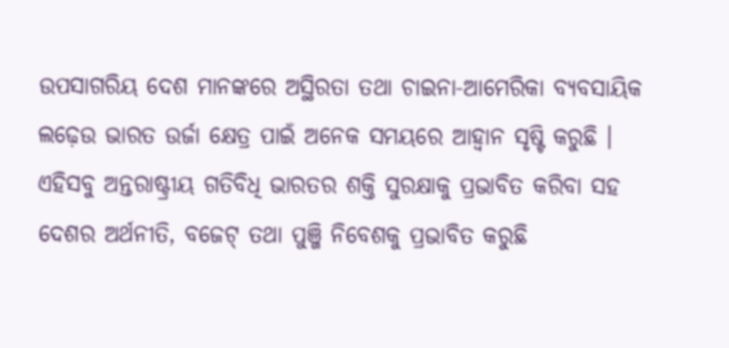ଉପସାଗରିୟ ଦେଶ ମାନଙ୍କରେ ଅସ୍ଥିରତା ତଥା ଚାଇନା-ଆମେରିକା ବ୍ୟବସାୟିକ ଲଢ଼େଉ ଭାରତ ଉର୍ଜା କ୍ଷେତ୍ର ପାଇଁ ଅନେକ ସମୟରେ ଆହ୍ୱାନ ସୃଷ୍ଟି କରୁଛି ।
ଏହିସବୁ ଅନ୍ତରାଷ୍ଟ୍ରୀୟ ଗତିବିଧି ଭାରତର ଶକ୍ତି ସୁରକ୍ଷାକୁ ପ୍ରଭାବିତ କରିବା ସହ ଦେଶର ଅର୍ଥନୀତି, ବଜେଟ୍ ତଥା ପୁଞ୍ଜି ନିବେଶକୁ ପ୍ରଭାବିତ କରୁଛି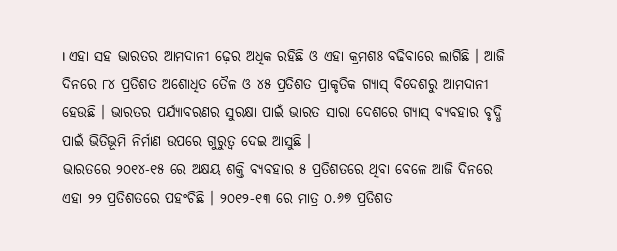। ଏହା ସହ ଭାରତର ଆମଦାନୀ ଢ଼େର ଅଧିକ ରହିଛି ଓ ଏହା କ୍ରମଶଃ ବଢିବାରେ ଲାଗିଛି । ଆଜି ଦିନରେ ୮୪ ପ୍ରତିଶତ ଅଶୋଧିତ ତୈଳ ଓ ୪୫ ପ୍ରତିଶତ ପ୍ରାକୃତିକ ଗ୍ୟାସ୍ ବିଦେଶରୁ ଆମଦାନୀ ହେଉଛି । ଭାରତର ପର୍ଯ୍ୟାବରଣର ସୁରକ୍ଷା ପାଇଁ ଭାରତ ସାରା ଦେଶରେ ଗ୍ୟାସ୍ ବ୍ୟବହାର ବୃଦ୍ଧି ପାଇଁ ଭିତିଭୂମି ନିର୍ମାଣ ଉପରେ ଗୁରୁତ୍ୱ ଦେଇ ଆସୁଛି ।
ଭାରତରେ ୨୦୧୪-୧୫ ରେ ଅକ୍ଷୟ ଶକ୍ତି ବ୍ୟବହାର ୫ ପ୍ରତିଶତରେ ଥିବା ବେଳେ ଆଜି ଦିନରେ ଏହା ୨୨ ପ୍ରତିଶତରେ ପହଂଚିଛି । ୨୦୧୨-୧୩ ରେ ମାତ୍ର ୦.୬୭ ପ୍ରତିଶତ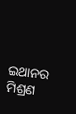ଇଥାନର ମିଶ୍ରଣ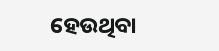ହେଉଥିବା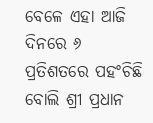ବେଳେ ଏହା ଆଜି ଦିନରେ ୬ ପ୍ରତିଶତରେ ପହଂଚିଛି ବୋଲି ଶ୍ରୀ ପ୍ରଧାନ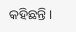କହିଛନ୍ତି ।